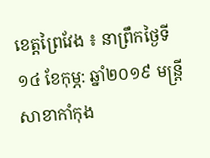ខេត្តព្រៃវែង ៖ នាព្រឹកថ្ងៃទី ១៤ ខែកុម្ភ: ឆ្នាំ២០១៩ មន្ត្រីសាខាកាំកុង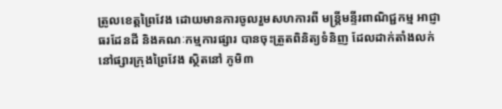ត្រូលខេត្តព្រៃវែង ដោយមានការចូលរួមសហការពី មន្ត្រីមន្ទីរពាណិជ្ជកម្ម អាជ្ញាធរដែនដី និងគណៈកម្មការផ្សារ បានចុះត្រួតពិនិត្យទំនិញ ដែលដាក់តាំងលក់នៅផ្សារក្រុងព្រៃវែង ស្ថិតនៅ ភូមិ៣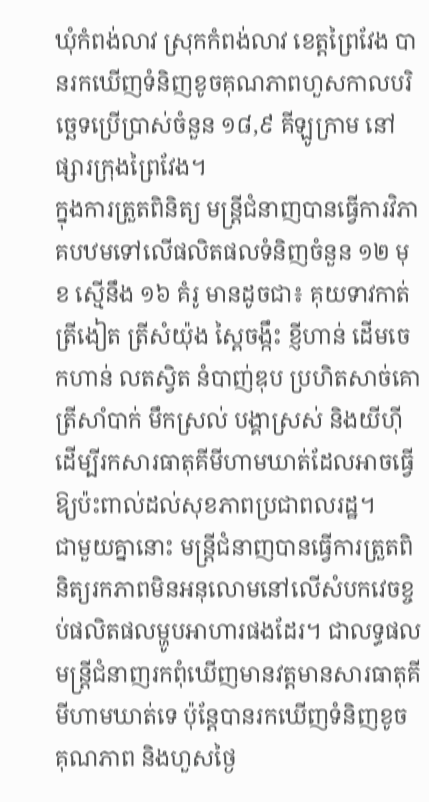ឃុំកំពង់លាវ ស្រុកកំពង់លាវ ខេត្តព្រៃវែង បានរកឃើញទំនិញខូចគុណភាពហួសកាលបរិច្ឆេទប្រើប្រាស់ចំនួន ១៨,៩ គីឡូក្រាម នៅផ្សារក្រុងព្រៃវែង។
ក្នុងការត្រួតពិនិត្យ មន្ត្រីជំនាញបានធ្វើការវិភាគបឋមទៅលើផលិតផលទំនិញចំនួន ១២ មុខ ស្មើនឹង ១៦ គំរូ មានដូចជា៖ គុយទាវកាត់ ត្រីងៀត ត្រីសំយ៉ុង ស្ពៃចង្កឹះ ខ្ញីហាន់ ដើមចេកហាន់ លតស្វិត នំបាញ់ឌុប ប្រហិតសាច់គោ ត្រីសាំបាក់ មឹកស្រល់ បង្គាស្រស់ និងយីហ៊ី ដើម្បីរកសារធាតុគីមីហាមឃាត់ដែលអាចធ្វើឱ្យប៉ះពាល់ដល់សុខភាពប្រជាពលរដ្ឋ។
ជាមួយគ្នានោះ មន្ត្រីជំនាញបានធ្វើការត្រួតពិនិត្យរកភាពមិនអនុលោមនៅលើសំបកវេចខ្ចប់ផលិតផលម្ហូបអាហារផងដែរ។ ជាលទ្ធផល មន្ត្រីជំនាញរកពុំឃើញមានវត្តមានសារធាតុគីមីហាមឃាត់ទេ ប៉ុន្តែបានរកឃើញទំនិញខូចគុណភាព និងហួសថ្ងៃ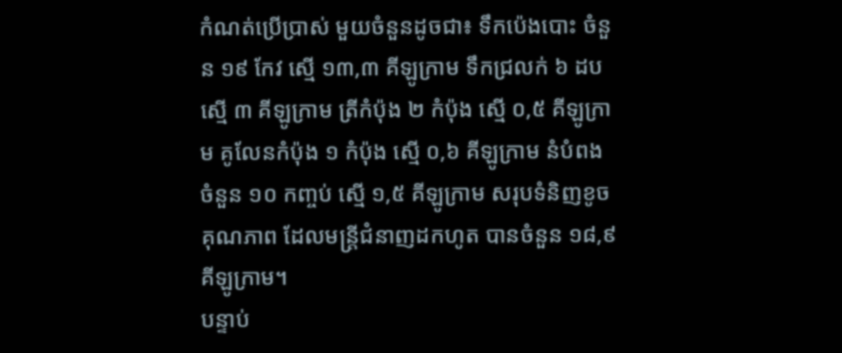កំណត់ប្រើប្រាស់ មួយចំនួនដូចជា៖ ទឹកប៉េងបោះ ចំនួន ១៩ កែវ ស្មើ ១៣,៣ គីឡូក្រាម ទឹកជ្រលក់ ៦ ដប ស្មើ ៣ គីឡូក្រាម ត្រីកំប៉ុង ២ កំប៉ុង ស្មើ ០,៥ គីឡូក្រាម គូលែនកំប៉ុង ១ កំប៉ុង ស្មើ ០,៦ គីឡូក្រាម នំបំពង ចំនួន ១០ កញ្ចប់ ស្មើ ១,៥ គីឡូក្រាម សរុបទំនិញខូចគុណភាព ដែលមន្ត្រីជំនាញដកហូត បានចំនួន ១៨,៩ គីឡូក្រាម។
បន្ទាប់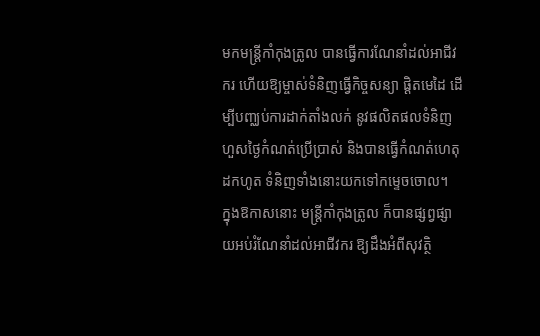មកមន្ត្រីកាំកុងត្រូល បានធ្វើការណែនាំដល់អាជីវករ ហើយឱ្យម្ចាស់ទំនិញធ្វើកិច្ចសន្យា ផ្តិតមេដៃ ដើម្បីបញ្ឈប់ការដាក់តាំងលក់ នូវផលិតផលទំនិញហួសថ្ងៃកំណត់ប្រើប្រាស់ និងបានធ្វើកំណត់ហេតុដកហូត ទំនិញទាំងនោះយកទៅកម្ទេចចោល។
ក្នុងឱកាសនោះ មន្ត្រីកាំកុងត្រូល ក៏បានផ្សព្វផ្សាយអប់រំណែនាំដល់អាជីវករ ឱ្យដឹងអំពីសុវត្ថិ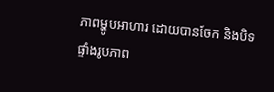ភាពម្ហូបអាហារ ដោយបានចែក និងបិទផ្ទាំងរូបភាព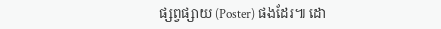ផ្សព្វផ្សាយ (Poster) ផងដែរ៕ ដោ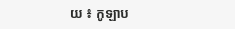យ ៖ កូឡាប